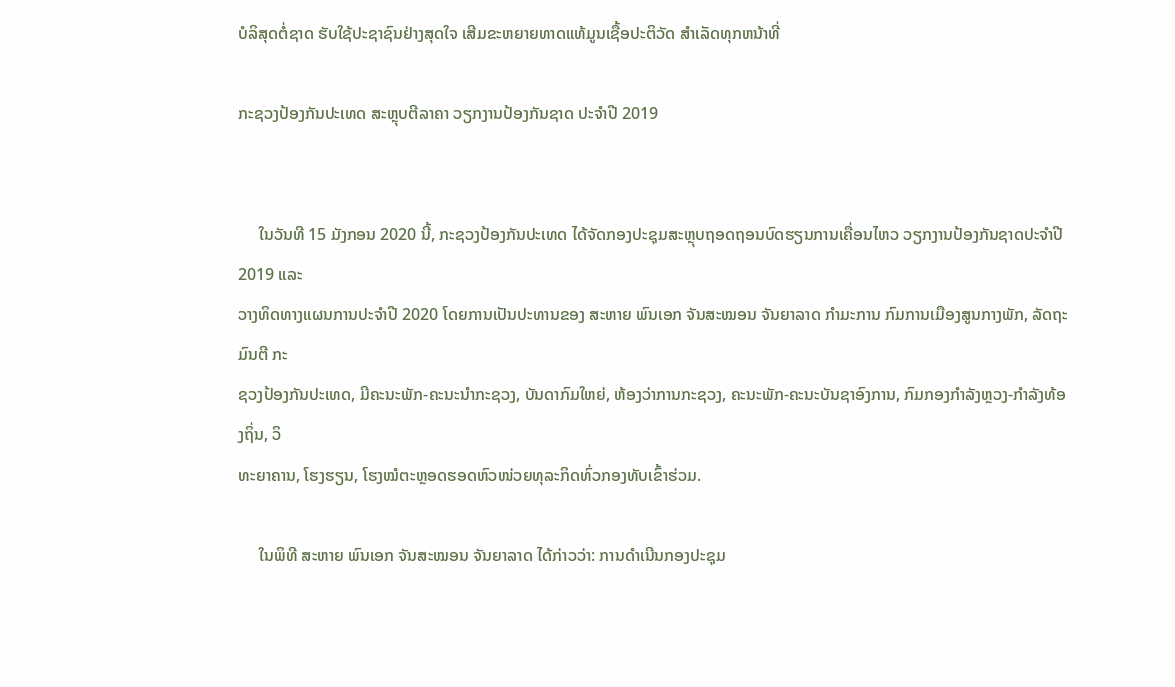ບໍລິສຸດຕໍ່ຊາດ ຮັບໃຊ້ປະຊາຊົນຢ່າງສຸດໃຈ ເສີມຂະຫຍາຍທາດແທ້ມູນເຊື້ອປະຕິວັດ ສໍາເລັດທຸກຫນ້າທີ່

ກະຊວງປ້ອງກັນປະເທດ ສະຫຼຸບຕີລາຄາ ວຽກງານປ້ອງກັນຊາດ ປະຈຳປີ 2019


     ໃນວັນທີ 15 ມັງກອນ 2020 ນີ້, ກະຊວງປ້ອງກັນປະເທດ ໄດ້ຈັດກອງປະຊຸມສະຫຼຸບຖອດຖອນບົດຮຽນການເຄື່ອນໄຫວ ວຽກງານປ້ອງກັນຊາດປະຈໍາປີ 2019 ແລະ
ວາງທິດທາງແຜນການປະຈໍາປີ 2020 ໂດຍການເປັນປະທານຂອງ ສະຫາຍ ພົນເອກ ຈັນສະໝອນ ຈັນຍາລາດ ກຳມະການ ກົມການເມືອງສູນກາງພັກ, ລັດຖະມົນຕີ ກະ
ຊວງປ້ອງກັນປະເທດ, ມີຄະນະພັກ-ຄະນະນຳກະຊວງ, ບັນດາກົມໃຫຍ່, ຫ້ອງວ່າການກະຊວງ, ຄະນະພັກ-ຄະນະບັນຊາອົງການ, ກົມກອງກຳລັງຫຼວງ-ກຳລັງທ້ອງຖິ່ນ, ວິ
ທະຍາຄານ, ໂຮງຮຽນ, ໂຮງໝໍຕະຫຼອດຮອດຫົວໜ່ວຍທຸລະກິດທົ່ວກອງທັບເຂົ້າຮ່ວມ.

     ໃນພິທີ ສະຫາຍ ພົນເອກ ຈັນສະໝອນ ຈັນຍາລາດ ໄດ້ກ່າວວ່າ: ການດໍາເນີນກອງປະຊຸມ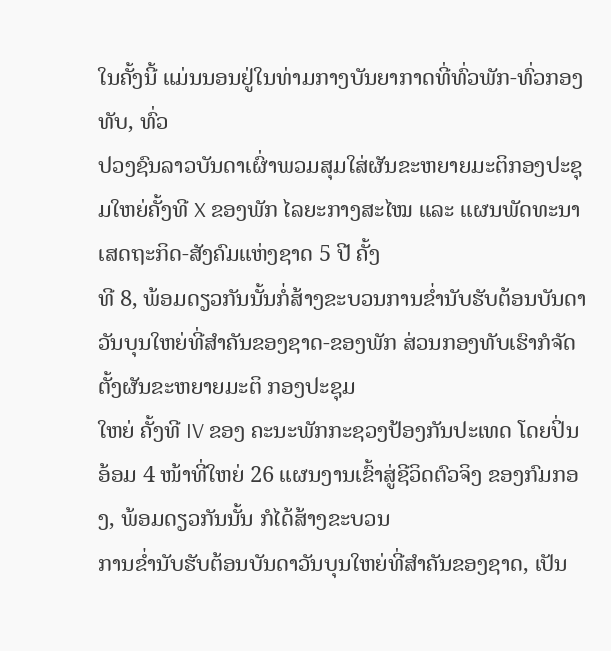ໃນຄັ້ງນີ້ ແມ່ນນອນຢູ່ໃນທ່າມກາງບັນຍາກາດທີ່ທົ່ວພັກ-ທົ່ວກອງທັບ, ທົ່ວ
ປວງຊົນລາວບັນດາເຜົ່າພວມສຸມໃສ່ຜັນຂະຫຍາຍມະຕິກອງປະຊຸມໃຫຍ່ຄັ້ງທີ X ຂອງພັກ ໄລຍະກາງສະໄໝ ແລະ ແຜນພັດທະນາເສດຖະກິດ-ສັງຄົມແຫ່ງຊາດ 5 ປີ ຄັ້ງ
ທີ 8, ພ້ອມດຽວກັນນັ້ນກໍ່ສ້າງຂະບວນການຂໍ່ານັບຮັບຕ້ອນບັນດາວັນບຸນໃຫຍ່ທີ່ສໍາຄັນຂອງຊາດ-ຂອງພັກ ສ່ວນກອງທັບເຮົາກໍຈັດຕັ້ງຜັນຂະຫຍາຍມະຕິ ກອງປະຊຸມ
ໃຫຍ່ ຄັ້ງທີ IV ຂອງ ຄະນະພັກກະຊວງປ້ອງກັນປະເທດ ໂດຍປິ່ນອ້ອມ 4 ໜ້າທີ່ໃຫຍ່ 26 ແຜນງານເຂົ້າສູ່ຊີວິດຕົວຈິງ ຂອງກົມກອງ, ພ້ອມດຽວກັນນັ້ນ ກໍໄດ້ສ້າງຂະບວນ
ການຂໍ່ານັບຮັບຕ້ອນບັນດາວັນບຸນໃຫຍ່ທີ່ສໍາຄັນຂອງຊາດ, ເປັນ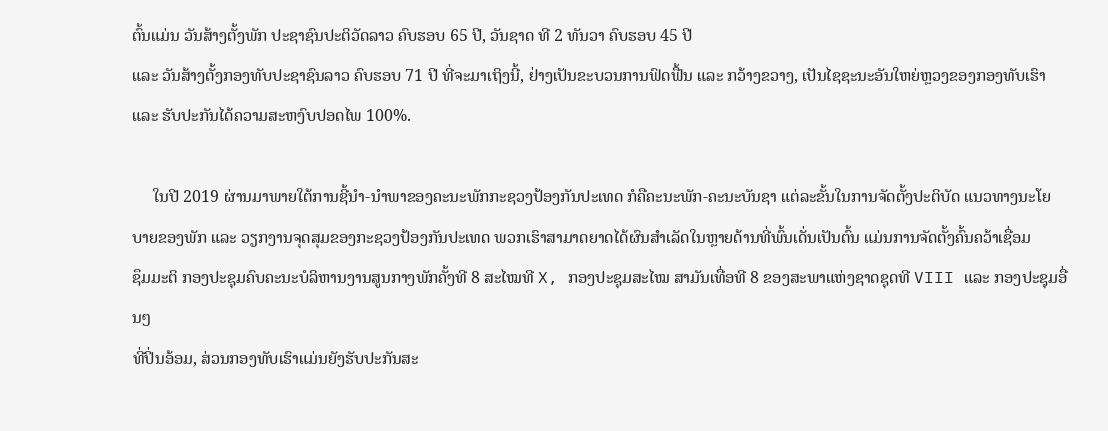ຕົ້ນແມ່ນ ວັນສ້າງຕັ້ງພັກ ປະຊາຊົນປະຕິວັດລາວ ຄົບຮອບ 65 ປີ, ວັນຊາດ ທີ 2 ທັນວາ ຄົບຮອບ 45 ປີ
ແລະ ວັນສ້າງຕັ້ງກອງທັບປະຊາຊົນລາວ ຄົບຮອບ 71 ປີ ທີ່ຈະມາເຖິງນີ້, ຢ່າງເປັນຂະບວນການຟົດຟື້ນ ແລະ ກວ້າງຂວາງ, ເປັນໄຊຊະນະອັນໃຫຍ່ຫຼວງຂອງກອງທັບເຮົາ
ແລະ ຮັບປະກັນໄດ້ຄວາມສະຫງົບປອດໄພ 100%.

     ໃນປີ 2019 ຜ່ານມາພາຍໃຕ້ການຊີ້ນໍາ-ນໍາພາຂອງຄະນະພັກກະຊວງປ້ອງກັນປະເທດ ກໍຄືຄະນະພັກ-ຄະນະບັນຊາ ແຕ່ລະຂັ້ນໃນການຈັດຕັ້ງປະຕິບັດ ແນວທາງນະໂຍ
ບາຍຂອງພັກ ແລະ ວຽກງານຈຸດສຸມຂອງກະຊວງປ້ອງກັນປະເທດ ພວກເຮົາສາມາດຍາດໄດ້ຜົນສໍາເລັດໃນຫຼາຍດ້ານທີ່ພົ້ນເດັ່ນເປັນຕົ້ນ ແມ່ນການຈັດຕັ້ງຄົ້ນຄວ້າເຊື່ອມ
ຊຶມມະຕິ ກອງປະຊຸມຄົບຄະນະບໍລິຫານງານສູນກາງພັກຄັ້ງທີ 8 ສະໄໝທີ X, ກອງປະຊຸມສະໄໝ ສາມັນເທື່ອທີ 8 ຂອງສະພາແຫ່ງຊາດຊຸດທີ VIII ແລະ ກອງປະຊຸມອື່ນໆ
ທີ່ປິ່ນອ້ອມ, ສ່ວນກອງທັບເຮົາແມ່ນຍັງຮັບປະກັນສະ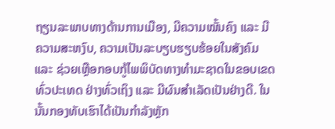ຖຽນລະພາບທາງດ້ານການເມືອງ, ມີຄວາມໝັ້ນຄົງ ແລະ ມີຄວາມສະຫງົບ, ຄວາມເປັນລະບຽບຮຽບຮ້ອຍໃນສັງຄົມ
ແລະ ຊ່ວຍເຫຼືອກອບກູ້ໄພພິບັດທາງທຳມະຊາດໃນຂອບເຂດທົ່ວປະເທດ ຢ່າງທົ່ວເຖິງ ແລະ ມີຜົນສໍາເລັດເປັນຢ່າງດີ. ໃນນັ້ນກອງທັບເຮົາໄດ້ເປັນກຳລັງຫຼັກ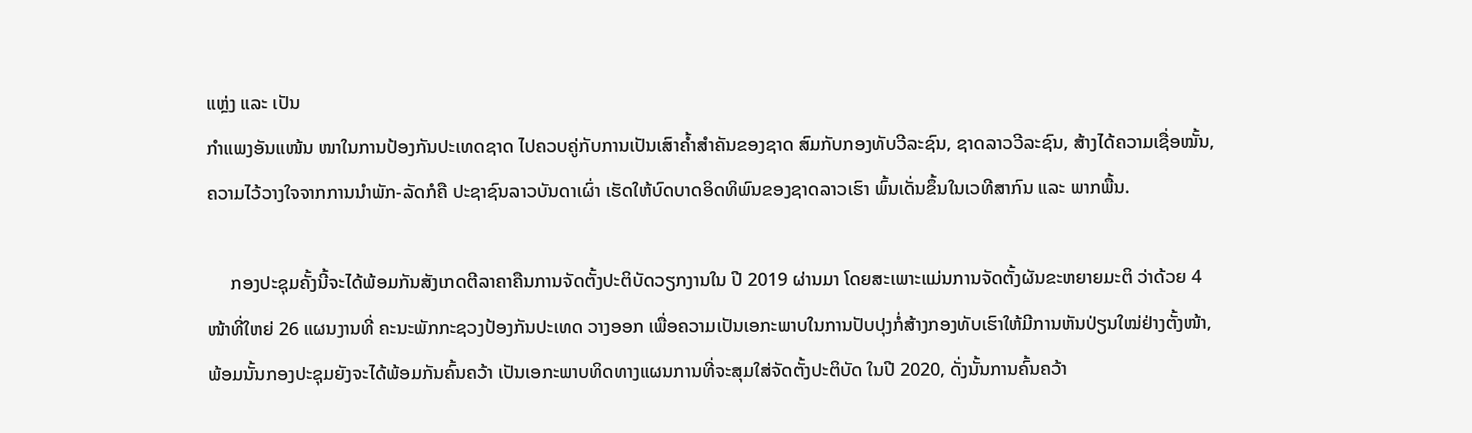ແຫຼ່ງ ແລະ ເປັນ
ກຳແພງອັນແໜ້ນ ໜາໃນການປ້ອງກັນປະເທດຊາດ ໄປຄວບຄູ່ກັບການເປັນເສົາຄ້ຳສຳຄັນຂອງຊາດ ສົມກັບກອງທັບວີລະຊົນ, ຊາດລາວວີລະຊົນ, ສ້າງໄດ້ຄວາມເຊື່ອໝັ້ນ,
ຄວາມໄວ້ວາງໃຈຈາກການນໍາພັກ-ລັດກໍຄື ປະຊາຊົນລາວບັນດາເຜົ່າ ເຮັດໃຫ້ບົດບາດອິດທິພົນຂອງຊາດລາວເຮົາ ພົ້ນເດັ່ນຂຶ້ນໃນເວທີສາກົນ ແລະ ພາກພື້ນ.

     ກອງປະຊຸມຄັ້ງນີ້ຈະໄດ້ພ້ອມກັນສັງເກດຕີລາຄາຄືນການຈັດຕັ້ງປະຕິບັດວຽກງານໃນ ປີ 2019 ຜ່ານມາ ໂດຍສະເພາະແມ່ນການຈັດຕັ້ງຜັນຂະຫຍາຍມະຕິ ວ່າດ້ວຍ 4
ໜ້າທີ່ໃຫຍ່ 26 ແຜນງານທີ່ ຄະນະພັກກະຊວງປ້ອງກັນປະເທດ ວາງອອກ ເພື່ອຄວາມເປັນເອກະພາບໃນການປັບປຸງກໍ່ສ້າງກອງທັບເຮົາໃຫ້ມີການຫັນປ່ຽນໃໝ່ຢ່າງຕັ້ງໜ້າ,
ພ້ອມນັ້ນກອງປະຊຸມຍັງຈະໄດ້ພ້ອມກັນຄົ້ນຄວ້າ ເປັນເອກະພາບທິດທາງແຜນການທີ່ຈະສຸມໃສ່ຈັດຕັ້ງປະຕິບັດ ໃນປີ 2020, ດັ່ງນັ້ນການຄົ້ນຄວ້າ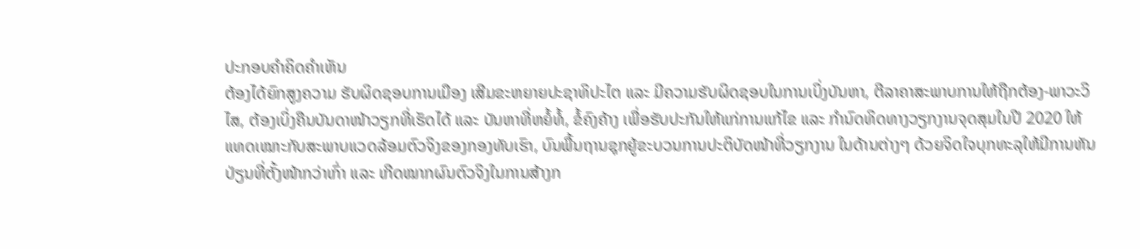ປະກອບຄໍາຄິດຄຳເຫັນ
ຕ້ອງໄດ້ຍົກສູງຄວາມ ຮັບຜິດຊອບການເມືອງ ເສີມຂະຫຍາຍປະຊາທິປະໄຕ ແລະ ມີຄວາມຮັບຜິດຊອບໃນການເບິ່ງບັນຫາ, ຕີລາຄາສະພາບການໃຫ້ຖືກຕ້ອງ-ພາວະວິ
ໄສ, ຕ້ອງເບິ່ງຄືນບັນດາໜ້າວຽກທີ່ເຮັດໄດ້ ແລະ ບັນຫາທີ່ຫຍໍ້ທໍ້, ຂໍ້ຄົງຄ້າງ ເພື່ອຮັບປະກັນໃຫ້ແກ່ການແກ້ໄຂ ແລະ ກໍານົດທິດທາງວຽກງານຈຸດສຸມໃນປີ 2020 ໃຫ້
ແທດເໝາະກັບສະພາບແວດລ້ອມຕົວຈິງຂອງກອງທັບເຮົາ, ບົນພື້ນຖານຊຸກຍູ້ຂະບວນການປະຕິບັດໜ້າທີ່ວຽກງານ ໃນດ້ານຕ່າງໆ ດ້ວຍຈິດໃຈບຸກທະລຸໃຫ້ມີການຫັນ
ປ່ຽນທີ່ຕັ້ງໜ້າກວ່າເກົ່າ ແລະ ເກີດໝາກຜົນຕົວຈິງໃນການສ້າງກ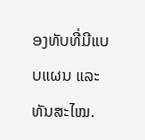ອງທັບທີ່ມີແບບແຜນ ແລະ ທັນສະໄໝ.